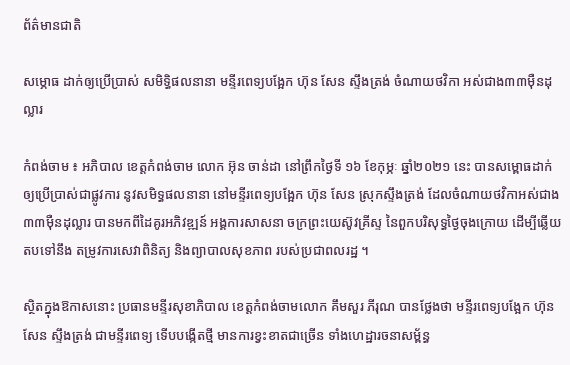ព័ត៌មានជាតិ

សម្ភោធ ដាក់ឲ្យប្រើប្រាស់ សមិទ្ធិផលនានា មន្ទីរពេទ្យបង្អែក ហ៊ុន សែន ស្ទឹងត្រង់ ចំណាយថវិកា អស់ជាង៣៣ម៉ឺនដុល្លារ

កំពង់ចាម ៖ អភិបាល ខេត្តកំពង់ចាម លោក អ៊ុន ចាន់ដា នៅព្រឹកថ្ងៃទី ១៦ ខែកុម្ភៈ ឆ្នាំ២០២១ នេះ បានសម្ពោធដាក់ឲ្យប្រើប្រាស់ជាផ្លូវការ នូវសមិទ្ធផលនានា នៅមន្ទីរពេទ្យបង្អែក ហ៊ុន សែន ស្រុកស្ទឹងត្រង់ ដែលចំណាយថវិកាអស់ជាង ៣៣ម៉ឺនដុល្លារ បានមកពីដៃគូរអភិវឌ្ឍន៍ អង្គការសាសនា ចក្រព្រះយេស៊ូវគ្រីស្ទ នៃពួកបរិសុទ្ធថ្ងៃចុងក្រោយ ដើម្បីឆ្លើយតបទៅនឹង តម្រូវការសេវាពិនិត្យ និងព្យាបាលសុខភាព របស់ប្រជាពលរដ្ឋ ។

ស្ថិតក្នុងឱកាសនោះ ប្រធានមន្ទីរសុខាភិបាល ខេត្តកំពង់ចាមលោក គឹមសួរ ភីរុណ បានថ្លែងថា មន្ទីរពេទ្យបង្អែក ហ៊ុន សែន ស្ទឹងត្រង់ ជាមន្ទីរពេទ្យ ទើបបង្កើតថ្មី មានការខ្វះខាតជាច្រើន ទាំងហេដ្ឋារចនាសម្ព័ន្ធ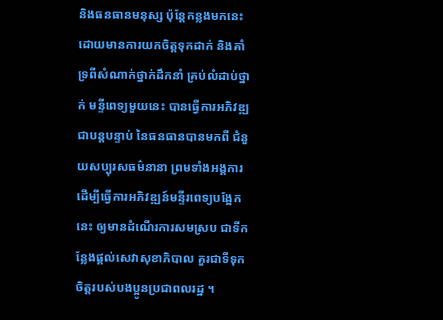និងធនធានមនុស្ស ប៉ុន្តែកន្លងមកនេះ ដោយមានការយកចិត្តទុកដាក់ និងគាំទ្រពីសំណាក់ថ្នាក់ដឹកនាំ គ្រប់លំដាប់ថ្នាក់ មន្ទីពេទ្យមួយនេះ បានធ្វើការអភិវឌ្ឍ ជាបន្តបន្ទាប់ នៃធនធានបានមកពី ជំនួយសប្បុរសធម៌នានា ព្រមទាំងអង្គការ ដើម្បីធ្វើការអភិវឌ្ឍន៍មន្ទីរពេទ្យបង្អែកនេះ ឲ្យមានដំណើរការសមស្រប ជាទីកន្លែងផ្តល់សេវាសុខាភិបាល គួរជាទីទុកចិត្តរបស់បងប្អូនប្រជាពលរដ្ឋ ។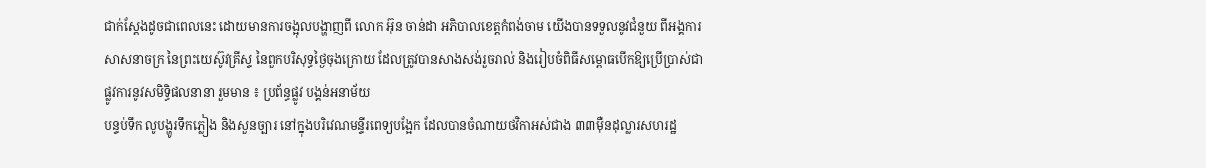ជាក់ស្តែងដូចជាពេលនេះ ដោយមានការចង្អុលបង្ហាញពី លោក អ៊ុន ចាន់ដា អភិបាលខេត្តកំពង់ចាម យើងបានទទួលនូវជំនួយ ពីអង្គការសាសនាចក្រ នៃព្រះយេស៊ូវគ្រីស្ទ នៃពួកបរិសុទ្ធថ្ងៃចុងក្រោយ ដែលត្រូវបានសាងសង់រួចរាល់ និងរៀបចំពិធីសម្ពោធបើកឱ្យប្រើប្រាស់ជាផ្លូវការនូវសមិទ្ធិផលនានា រួមមាន ៖ ប្រព័ន្ធផ្លូវ បង្គន់អនាម័យ
បន្ទប់ទឹក លូបង្ហូរទឹកភ្លៀង និងសួនច្បារ នៅក្នុងបរិវេណមន្ទីរពេទ្យបង្អែក ដែលបានចំណាយថវិកាអស់ជាង ៣៣ម៉ឺនដុល្លារសហរដ្ឋ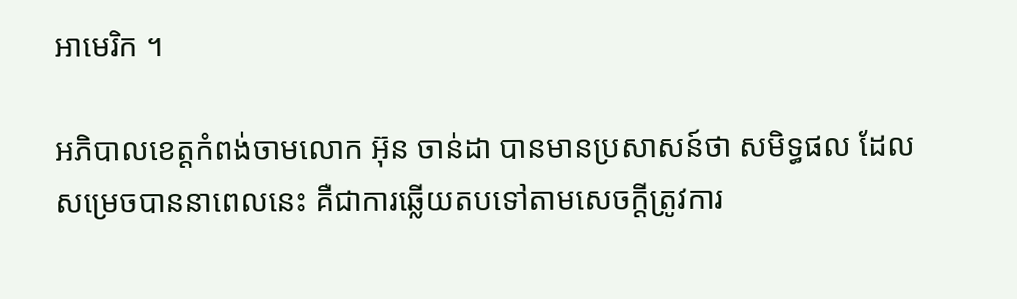អាមេរិក ។

អភិបាលខេត្តកំពង់ចាមលោក អ៊ុន ចាន់ដា បានមានប្រសាសន៍ថា សមិទ្ធផល ដែលសម្រេចបាននាពេលនេះ គឺជាការឆ្លើយតបទៅតាមសេចក្តីត្រូវការ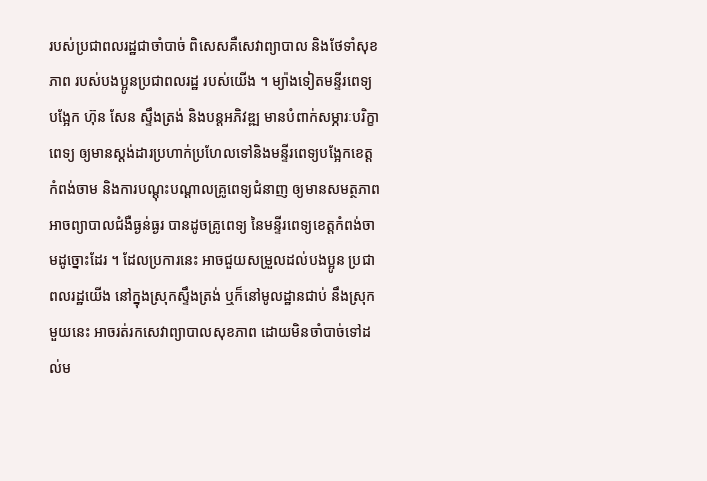របស់ប្រជាពលរដ្ឋជាចាំបាច់ ពិសេសគឺសេវាព្យាបាល និងថែទាំសុខភាព របស់បងប្អូនប្រជាពលរដ្ឋ របស់យើង ។ ម្យ៉ាងទៀតមន្ទីរពេទ្យបង្អែក ហ៊ុន សែន ស្ទឹងត្រង់ និងបន្តអភិវឌ្ឍ មានបំពាក់សម្ភារៈបរិក្ខាពេទ្យ ឲ្យមានស្តង់ដារប្រហាក់ប្រហែលទៅនិងមន្ទីរពេទ្យបង្អែកខេត្តកំពង់ចាម និងការបណ្ដុះបណ្ដាលគ្រូពេទ្យជំនាញ ឲ្យមានសមត្ថភាពអាចព្យាបាលជំងឺធ្ងន់ធ្ងរ បានដូចគ្រូពេទ្យ នៃមន្ទីរពេទ្យខេត្តកំពង់ចាមដូច្នោះដែរ ។ ដែលប្រការនេះ អាចជួយសម្រួលដល់បងប្អូន ប្រជាពលរដ្ឋយើង នៅក្នុងស្រុកស្ទឹងត្រង់ ឬក៏នៅមូលដ្ឋានជាប់ នឹងស្រុកមួយនេះ អាចរត់រកសេវាព្យាបាលសុខភាព ដោយមិនចាំបាច់ទៅដល់ម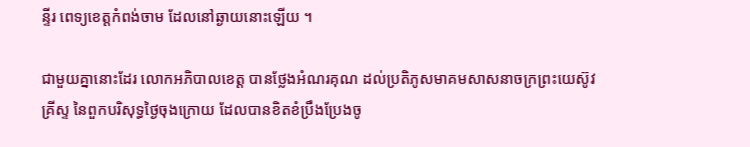ន្ទីរ ពេទ្យខេត្តកំពង់ចាម ដែលនៅឆ្ងាយនោះឡើយ ។

ជាមួយគ្នានោះដែរ លោកអភិបាលខេត្ត បានថ្លែងអំណរគុណ ដល់ប្រតិភូសមាគមសាសនាចក្រព្រះយេស៊ូវគ្រីស្ទ នៃពួកបរិសុទ្ធថ្ងៃចុងក្រោយ ដែលបានខិតខំប្រឹងប្រែងចូ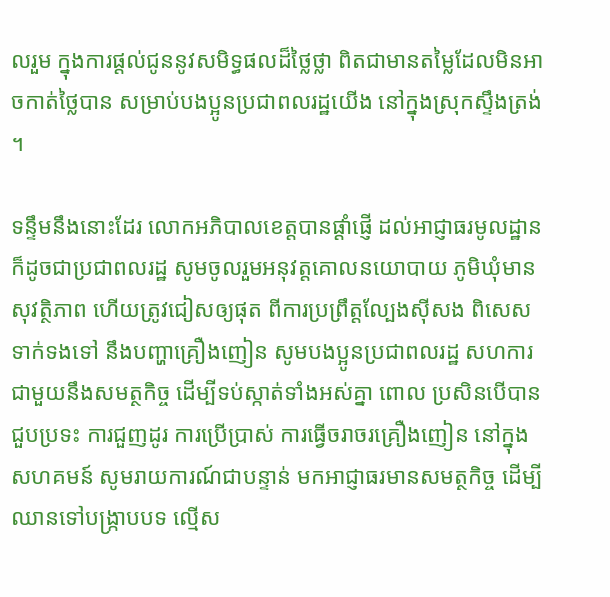លរួម ក្នុងការផ្ដល់ជូននូវសមិទ្ធផលដ៏ថ្លៃថ្លា ពិតជាមានតម្លៃដែលមិនអាចកាត់ថ្លៃបាន សម្រាប់បងប្អូនប្រជាពលរដ្ឋយើង នៅក្នុងស្រុកស្ទឹងត្រង់ ។

ទន្ទឹមនឹងនោះដែរ លោកអភិបាលខេត្តបានផ្ដាំផ្ញើ ដល់អាជ្ញាធរមូលដ្ឋាន ក៏ដូចជាប្រជាពលរដ្ឋ សូមចូលរួមអនុវត្តគោលនយោបាយ ភូមិឃុំមានសុវត្ថិភាព ហើយត្រូវជៀសឲ្យផុត ពីការប្រព្រឹត្តល្បែងស៊ីសង ពិសេសទាក់ទងទៅ នឹងបញ្ហាគ្រឿងញៀន សូមបងប្អូនប្រជាពលរដ្ឋ សហការជាមួយនឹងសមត្ថកិច្ច ដើម្បីទប់ស្កាត់ទាំងអស់គ្នា ពោល ប្រសិនបើបានជួបប្រទះ ការជួញដូរ ការប្រើប្រាស់ ការធ្វើចរាចរគ្រឿងញៀន នៅក្នុង សហគមន៍ សូមរាយការណ៍ជាបន្ទាន់ មកអាជ្ញាធរមានសមត្ថកិច្ច ដើម្បីឈានទៅបង្ក្រាបបទ ល្មើស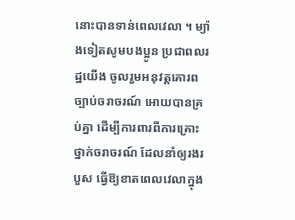នោះបានទាន់ពេលវេលា ។ ម្យ៉ាងទៀតសូមបងប្អូន ប្រជាពលរដ្ឋយើង ចូលរួមអនុវត្តគោរពច្បាប់ចរាចរណ៍ អោយបានគ្រប់គ្នា ដើម្បីការពារពីការគ្រោះថ្នាក់ចរាចរណ៍ ដែលនាំឲ្យរងរបួស ធ្វើឱ្យខាតពេលវេលាក្នុង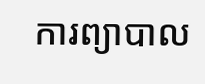ការព្យាបាល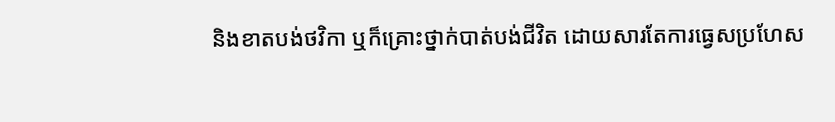និងខាតបង់ថវិកា ឬក៏គ្រោះថ្នាក់បាត់បង់ជីវិត ដោយសារតែការធ្វេសប្រហែស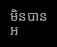មិនបានអ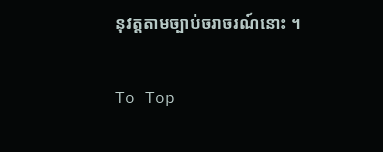នុវត្តតាមច្បាប់ចរាចរណ៍នោះ ។

To Top